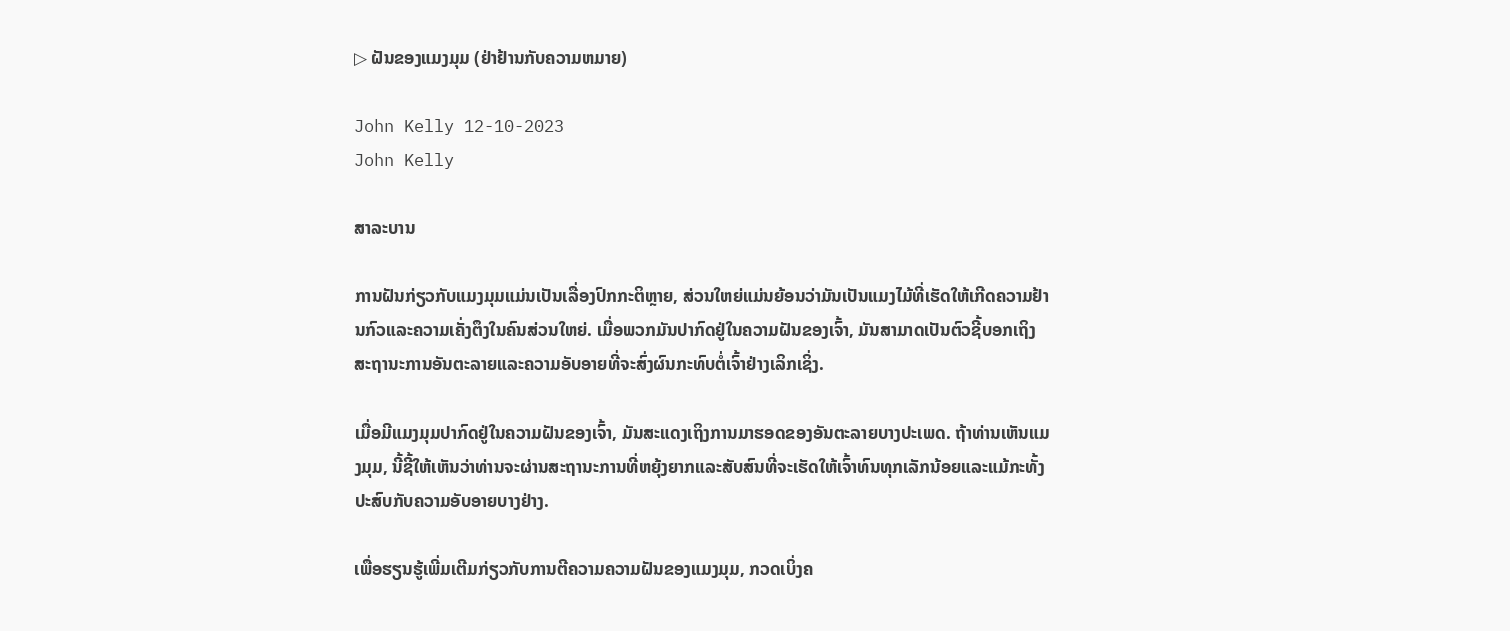▷ ຝັນຂອງແມງມຸມ (ຢ່າຢ້ານກັບຄວາມຫມາຍ)

John Kelly 12-10-2023
John Kelly

ສາລະບານ

ການຝັນກ່ຽວກັບແມງມຸມແມ່ນເປັນເລື່ອງປົກກະຕິຫຼາຍ, ສ່ວນໃຫຍ່ແມ່ນຍ້ອນວ່າມັນເປັນແມງໄມ້ທີ່ເຮັດໃຫ້ເກີດຄວາມຢ້ານກົວແລະຄວາມເຄັ່ງຕຶງໃນຄົນສ່ວນໃຫຍ່. ເມື່ອພວກມັນປາກົດຢູ່ໃນຄວາມຝັນຂອງເຈົ້າ, ມັນສາມາດເປັນຕົວຊີ້ບອກເຖິງສະຖານະການອັນຕະລາຍແລະຄວາມອັບອາຍທີ່ຈະສົ່ງຜົນກະທົບຕໍ່ເຈົ້າຢ່າງເລິກເຊິ່ງ.

ເມື່ອມີແມງມຸມປາກົດຢູ່ໃນຄວາມຝັນຂອງເຈົ້າ, ມັນສະແດງເຖິງການມາຮອດຂອງອັນຕະລາຍບາງປະເພດ. ຖ້າທ່ານເຫັນແມງມຸມ, ນີ້ຊີ້ໃຫ້ເຫັນວ່າທ່ານຈະຜ່ານສະຖານະການທີ່ຫຍຸ້ງຍາກແລະສັບສົນທີ່ຈະເຮັດໃຫ້ເຈົ້າທົນທຸກເລັກນ້ອຍແລະແມ້ກະທັ້ງປະສົບກັບຄວາມອັບອາຍບາງຢ່າງ.

ເພື່ອຮຽນຮູ້ເພີ່ມເຕີມກ່ຽວກັບການຕີຄວາມຄວາມຝັນຂອງແມງມຸມ, ກວດເບິ່ງຄ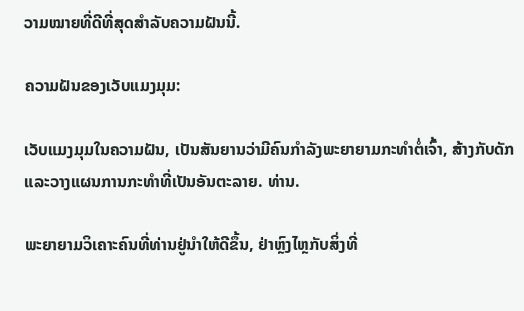ວາມໝາຍທີ່ດີທີ່ສຸດສຳລັບຄວາມຝັນນີ້.

ຄວາມຝັນຂອງເວັບແມງມຸມ:

ເວັບແມງມຸມໃນຄວາມຝັນ, ເປັນສັນຍານວ່າມີຄົນກຳລັງພະຍາຍາມກະທຳຕໍ່ເຈົ້າ, ສ້າງກັບດັກ ແລະວາງແຜນການກະທຳທີ່ເປັນອັນຕະລາຍ. ທ່ານ.

ພະຍາຍາມວິເຄາະຄົນທີ່ທ່ານຢູ່ນຳໃຫ້ດີຂຶ້ນ, ຢ່າຫຼົງໄຫຼກັບສິ່ງທີ່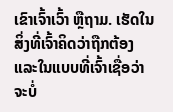ເຂົາເຈົ້າເວົ້າ ຫຼືຖາມ. ເຮັດໃນສິ່ງທີ່ເຈົ້າຄິດວ່າຖືກຕ້ອງ ແລະໃນແບບທີ່ເຈົ້າເຊື່ອວ່າຈະບໍ່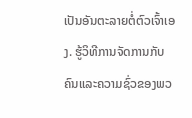ເປັນອັນຕະລາຍຕໍ່ຕົວເຈົ້າເອງ. ຮູ້ວິທີການຈັດການກັບຄົນແລະຄວາມຊົ່ວຂອງພວ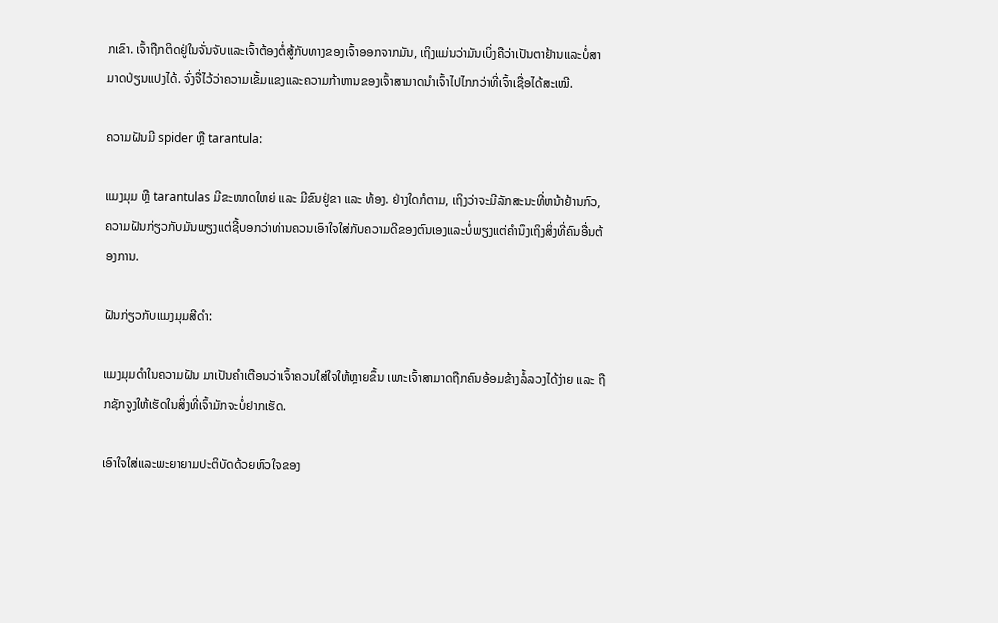ກເຂົາ. ເຈົ້າຖືກຕິດຢູ່ໃນຈັ່ນຈັບແລະເຈົ້າຕ້ອງຕໍ່ສູ້ກັບທາງຂອງເຈົ້າອອກຈາກມັນ, ເຖິງແມ່ນວ່າມັນເບິ່ງຄືວ່າເປັນຕາຢ້ານແລະບໍ່ສາມາດປ່ຽນແປງໄດ້. ຈົ່ງຈື່ໄວ້ວ່າຄວາມເຂັ້ມແຂງແລະຄວາມກ້າຫານຂອງເຈົ້າສາມາດນໍາເຈົ້າໄປໄກກວ່າທີ່ເຈົ້າເຊື່ອໄດ້ສະເໝີ.

ຄວາມຝັນມີ spider ຫຼື tarantula:

ແມງມຸມ ຫຼື tarantulas ມີຂະໜາດໃຫຍ່ ແລະ ມີຂົນຢູ່ຂາ ແລະ ທ້ອງ. ຢ່າງໃດກໍຕາມ, ເຖິງວ່າຈະມີລັກສະນະທີ່ຫນ້າຢ້ານກົວ, ຄວາມຝັນກ່ຽວກັບມັນພຽງແຕ່ຊີ້ບອກວ່າທ່ານຄວນເອົາໃຈໃສ່ກັບຄວາມດີຂອງຕົນເອງແລະບໍ່ພຽງແຕ່ຄໍານຶງເຖິງສິ່ງທີ່ຄົນອື່ນຕ້ອງການ.

ຝັນກ່ຽວກັບແມງມຸມສີດໍາ:

ແມງມຸມດຳໃນຄວາມຝັນ ມາເປັນຄຳເຕືອນວ່າເຈົ້າຄວນໃສ່ໃຈໃຫ້ຫຼາຍຂຶ້ນ ເພາະເຈົ້າສາມາດຖືກຄົນອ້ອມຂ້າງລໍ້ລວງໄດ້ງ່າຍ ແລະ ຖືກຊັກຈູງໃຫ້ເຮັດໃນສິ່ງທີ່ເຈົ້າມັກຈະບໍ່ຢາກເຮັດ.

ເອົາໃຈໃສ່ແລະພະຍາຍາມປະຕິບັດດ້ວຍຫົວໃຈຂອງ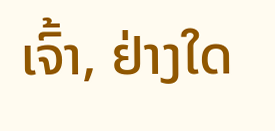ເຈົ້າ, ຢ່າງໃດ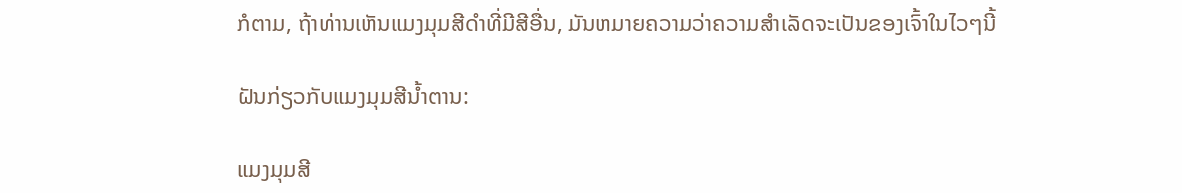ກໍຕາມ, ຖ້າທ່ານເຫັນແມງມຸມສີດໍາທີ່ມີສີອື່ນ, ມັນຫມາຍຄວາມວ່າຄວາມສໍາເລັດຈະເປັນຂອງເຈົ້າໃນໄວໆນີ້

ຝັນກ່ຽວກັບແມງມຸມສີນ້ຳຕານ:

ແມງມຸມສີ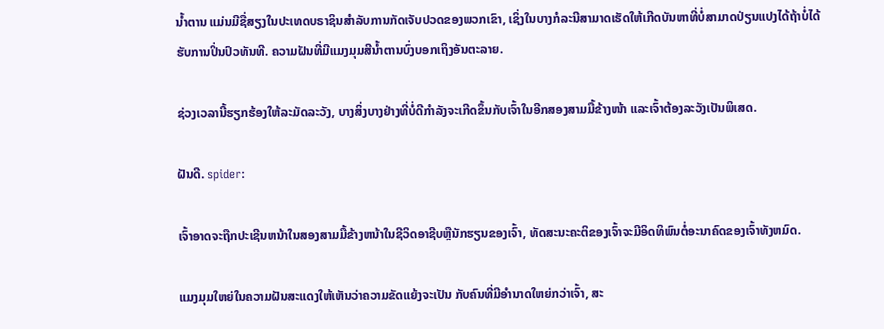ນ້ຳຕານ ແມ່ນມີຊື່ສຽງໃນປະເທດບຣາຊິນສໍາລັບການກັດເຈັບປວດຂອງພວກເຂົາ, ເຊິ່ງໃນບາງກໍລະນີສາມາດເຮັດໃຫ້ເກີດບັນຫາທີ່ບໍ່ສາມາດປ່ຽນແປງໄດ້ຖ້າບໍ່ໄດ້ຮັບການປິ່ນປົວທັນທີ. ຄວາມຝັນທີ່ມີແມງມຸມສີນ້ຳຕານບົ່ງບອກເຖິງອັນຕະລາຍ.

ຊ່ວງເວລານີ້ຮຽກຮ້ອງໃຫ້ລະມັດລະວັງ, ບາງສິ່ງບາງຢ່າງທີ່ບໍ່ດີກຳລັງຈະເກີດຂຶ້ນກັບເຈົ້າໃນອີກສອງສາມມື້ຂ້າງໜ້າ ແລະເຈົ້າຕ້ອງລະວັງເປັນພິເສດ.

ຝັນດີ. spider:

ເຈົ້າອາດຈະຖືກປະເຊີນຫນ້າໃນສອງສາມມື້ຂ້າງຫນ້າໃນຊີວິດອາຊີບຫຼືນັກຮຽນຂອງເຈົ້າ, ທັດສະນະຄະຕິຂອງເຈົ້າຈະມີອິດທິພົນຕໍ່ອະນາຄົດຂອງເຈົ້າທັງຫມົດ.

ແມງມຸມໃຫຍ່ໃນຄວາມຝັນສະແດງໃຫ້ເຫັນວ່າຄວາມຂັດແຍ້ງຈະເປັນ ກັບຄົນທີ່ມີອຳນາດໃຫຍ່ກວ່າເຈົ້າ, ສະ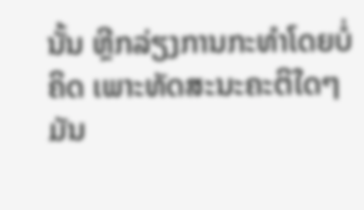ນັ້ນ ຫຼີກລ່ຽງການກະທຳໂດຍບໍ່ຄິດ ເພາະທັດສະນະຄະຕິໃດໆມັນ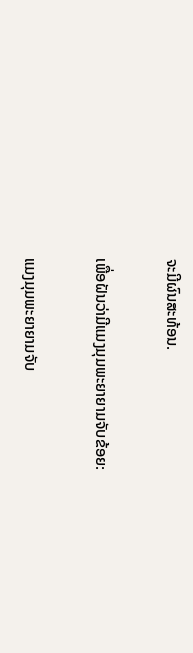ຈະມີຜົນສະທ້ອນ.

ເພື່ອຝັນວ່າມີແມງມຸມພະຍາຍາມຈັບຂ້ອຍ:

ແມງມຸມພະຍາຍາມຈັບ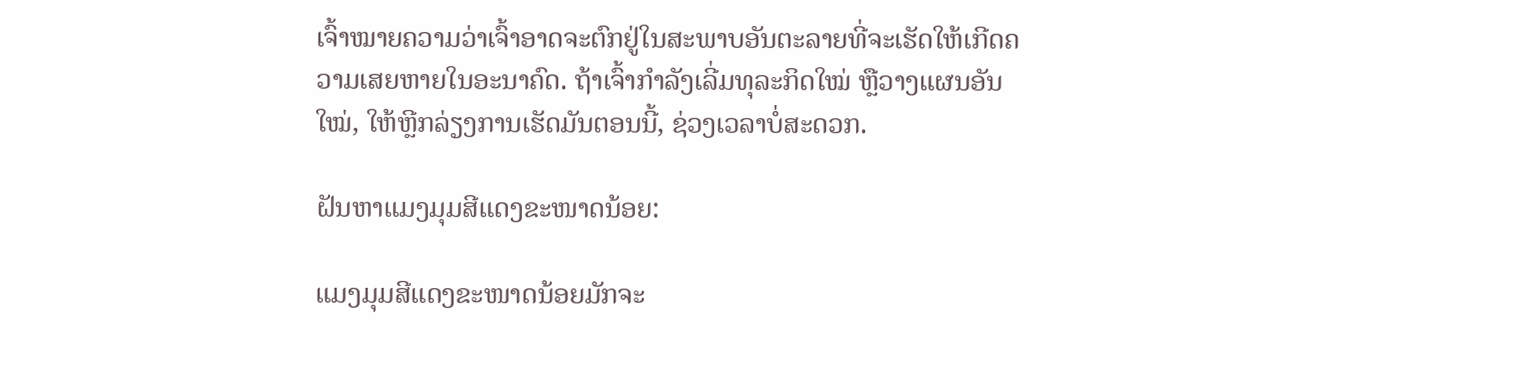ເຈົ້າໝາຍຄວາມວ່າເຈົ້າອາດຈະຕົກຢູ່ໃນສະພາບອັນຕະລາຍທີ່ຈະເຮັດໃຫ້ເກີດຄວາມເສຍຫາຍໃນອະນາຄົດ. ຖ້າເຈົ້າກຳລັງເລີ່ມທຸລະກິດໃໝ່ ຫຼືວາງແຜນອັນໃໝ່, ໃຫ້ຫຼີກລ່ຽງການເຮັດມັນຕອນນີ້, ຊ່ວງເວລາບໍ່ສະດວກ.

ຝັນຫາແມງມຸມສີແດງຂະໜາດນ້ອຍ:

ແມງມຸມສີແດງຂະໜາດນ້ອຍມັກຈະ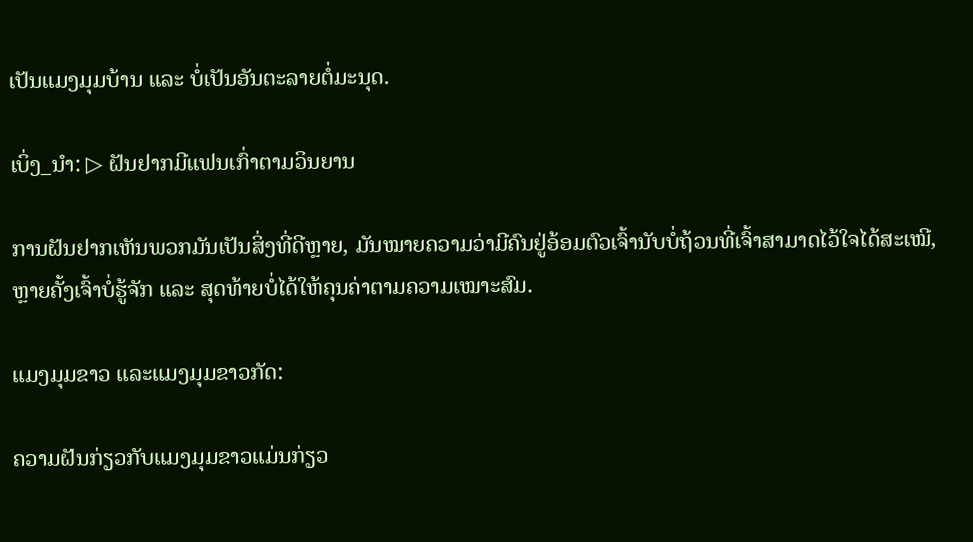ເປັນແມງມຸມບ້ານ ແລະ ບໍ່ເປັນອັນຕະລາຍຕໍ່ມະນຸດ.

ເບິ່ງ_ນຳ: ▷ ຝັນຢາກມີແຟນເກົ່າຕາມວິນຍານ

ການຝັນຢາກເຫັນພວກມັນເປັນສິ່ງທີ່ດີຫຼາຍ, ມັນໝາຍຄວາມວ່າມີຄົນຢູ່ອ້ອມຕົວເຈົ້ານັບບໍ່ຖ້ວນທີ່ເຈົ້າສາມາດໄວ້ໃຈໄດ້ສະເໝີ, ຫຼາຍຄັ້ງເຈົ້າບໍ່ຮູ້ຈັກ ແລະ ສຸດທ້າຍບໍ່ໄດ້ໃຫ້ຄຸນຄ່າຕາມຄວາມເໝາະສົມ.

ແມງມຸມຂາວ ແລະແມງມຸມຂາວກັດ:

ຄວາມຝັນກ່ຽວກັບແມງມຸມຂາວແມ່ນກ່ຽວ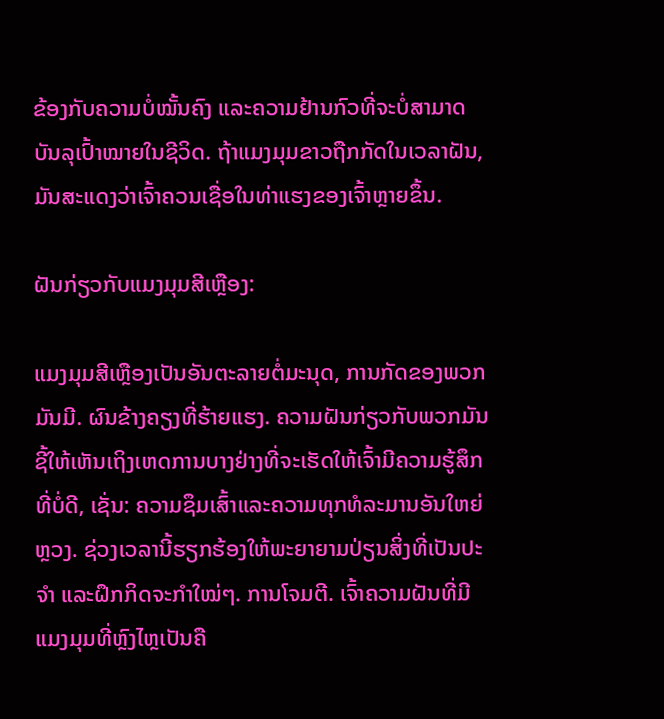ຂ້ອງກັບຄວາມບໍ່ໝັ້ນຄົງ ແລະຄວາມຢ້ານກົວທີ່ຈະບໍ່ສາມາດບັນລຸເປົ້າໝາຍໃນຊີວິດ. ຖ້າແມງມຸມຂາວຖືກກັດໃນເວລາຝັນ, ມັນສະແດງວ່າເຈົ້າຄວນເຊື່ອໃນທ່າແຮງຂອງເຈົ້າຫຼາຍຂຶ້ນ.

ຝັນກ່ຽວກັບແມງມຸມສີເຫຼືອງ:

ແມງມຸມສີເຫຼືອງເປັນອັນຕະລາຍຕໍ່ມະນຸດ, ການກັດຂອງພວກມັນມີ. ຜົນຂ້າງຄຽງທີ່ຮ້າຍແຮງ. ຄວາມຝັນກ່ຽວກັບພວກມັນຊີ້ໃຫ້ເຫັນເຖິງເຫດການບາງຢ່າງທີ່ຈະເຮັດໃຫ້ເຈົ້າມີຄວາມຮູ້ສຶກທີ່ບໍ່ດີ, ເຊັ່ນ: ຄວາມຊຶມເສົ້າແລະຄວາມທຸກທໍລະມານອັນໃຫຍ່ຫຼວງ. ຊ່ວງເວລານີ້ຮຽກຮ້ອງໃຫ້ພະຍາຍາມປ່ຽນສິ່ງທີ່ເປັນປະຈຳ ແລະຝຶກກິດຈະກຳໃໝ່ໆ. ການໂຈມຕີ. ເຈົ້າຄວາມຝັນທີ່ມີແມງມຸມທີ່ຫຼົງໄຫຼເປັນຄື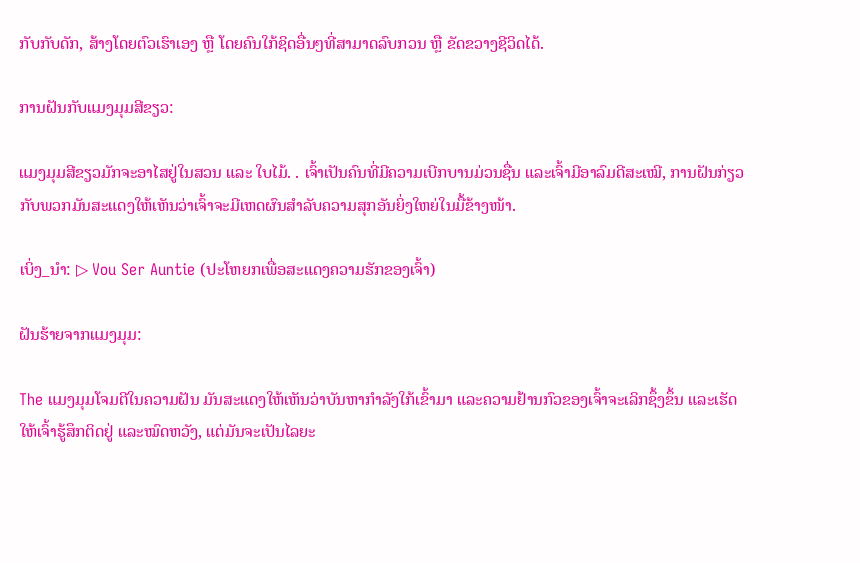ກັບກັບດັກ, ສ້າງໂດຍຕົວເຮົາເອງ ຫຼື ໂດຍຄົນໃກ້ຊິດອື່ນໆທີ່ສາມາດລົບກວນ ຫຼື ຂັດຂວາງຊີວິດໄດ້.

ການຝັນກັບແມງມຸມສີຂຽວ:

ແມງມຸມສີຂຽວມັກຈະອາໄສຢູ່ໃນສວນ ແລະ ໃບໄມ້. . ເຈົ້າເປັນຄົນທີ່ມີຄວາມເບີກບານມ່ວນຊື່ນ ແລະເຈົ້າມີອາລົມດີສະເໝີ, ການຝັນກ່ຽວກັບພວກມັນສະແດງໃຫ້ເຫັນວ່າເຈົ້າຈະມີເຫດຜົນສຳລັບຄວາມສຸກອັນຍິ່ງໃຫຍ່ໃນມື້ຂ້າງໜ້າ.

ເບິ່ງ_ນຳ: ▷ Vou Ser Auntie (ປະໂຫຍກເພື່ອສະແດງຄວາມຮັກຂອງເຈົ້າ)

ຝັນຮ້າຍຈາກແມງມຸມ:

The ແມງມຸມໂຈມຕີໃນຄວາມຝັນ ມັນສະແດງໃຫ້ເຫັນວ່າບັນຫາກຳລັງໃກ້ເຂົ້າມາ ແລະຄວາມຢ້ານກົວຂອງເຈົ້າຈະເລິກຊຶ້ງຂຶ້ນ ແລະເຮັດໃຫ້ເຈົ້າຮູ້ສຶກຕິດຢູ່ ແລະໝົດຫວັງ, ແຕ່ມັນຈະເປັນໄລຍະ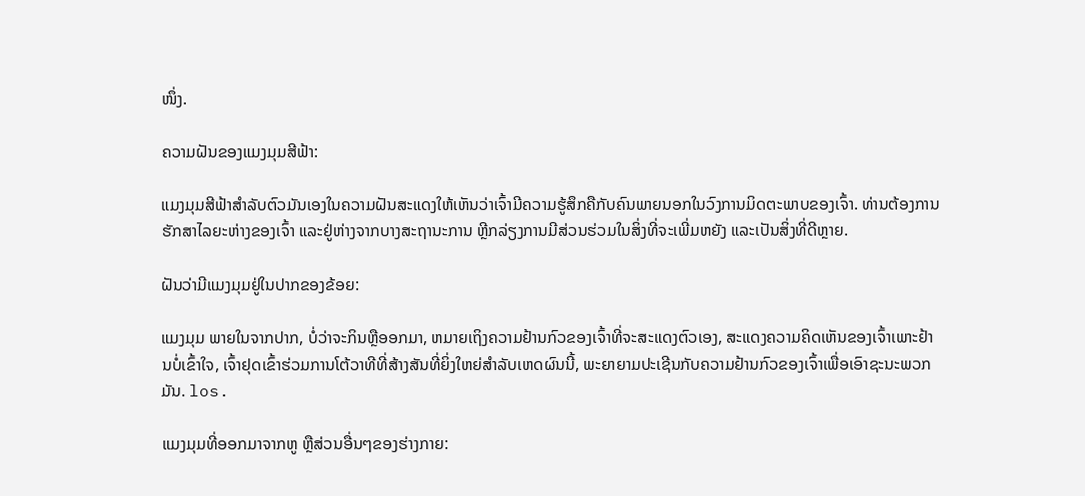ໜຶ່ງ.

ຄວາມຝັນຂອງແມງມຸມສີຟ້າ:

ແມງມຸມສີຟ້າສໍາລັບຕົວມັນເອງໃນຄວາມຝັນສະແດງໃຫ້ເຫັນວ່າເຈົ້າມີຄວາມຮູ້ສຶກຄືກັບຄົນພາຍນອກໃນວົງການມິດຕະພາບຂອງເຈົ້າ. ທ່ານຕ້ອງການຮັກສາໄລຍະຫ່າງຂອງເຈົ້າ ແລະຢູ່ຫ່າງຈາກບາງສະຖານະການ ຫຼີກລ່ຽງການມີສ່ວນຮ່ວມໃນສິ່ງທີ່ຈະເພີ່ມຫຍັງ ແລະເປັນສິ່ງທີ່ດີຫຼາຍ.

ຝັນວ່າມີແມງມຸມຢູ່ໃນປາກຂອງຂ້ອຍ:

ແມງມຸມ ພາຍໃນຈາກປາກ, ບໍ່ວ່າຈະກິນຫຼືອອກມາ, ຫມາຍເຖິງຄວາມຢ້ານກົວຂອງເຈົ້າທີ່ຈະສະແດງຕົວເອງ, ສະແດງຄວາມຄິດເຫັນຂອງເຈົ້າເພາະຢ້ານບໍ່ເຂົ້າໃຈ, ເຈົ້າຢຸດເຂົ້າຮ່ວມການໂຕ້ວາທີທີ່ສ້າງສັນທີ່ຍິ່ງໃຫຍ່ສໍາລັບເຫດຜົນນີ້, ພະຍາຍາມປະເຊີນກັບຄວາມຢ້ານກົວຂອງເຈົ້າເພື່ອເອົາຊະນະພວກມັນ. los.

ແມງມຸມທີ່ອອກມາຈາກຫູ ຫຼືສ່ວນອື່ນໆຂອງຮ່າງກາຍ: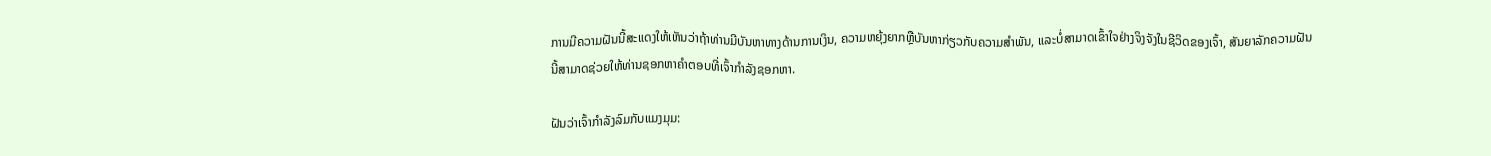ການມີຄວາມຝັນນີ້ສະແດງໃຫ້ເຫັນວ່າຖ້າທ່ານມີບັນຫາທາງດ້ານການເງິນ, ຄວາມຫຍຸ້ງຍາກຫຼືບັນຫາກ່ຽວກັບຄວາມສໍາພັນ, ແລະບໍ່ສາມາດເຂົ້າໃຈຢ່າງຈິງຈັງໃນຊີວິດຂອງເຈົ້າ, ສັນຍາລັກຄວາມຝັນນີ້ສາມາດຊ່ວຍໃຫ້ທ່ານຊອກຫາຄໍາຕອບທີ່ເຈົ້າກໍາລັງຊອກຫາ.

ຝັນວ່າເຈົ້າກໍາລັງລົມກັບແມງມຸມ: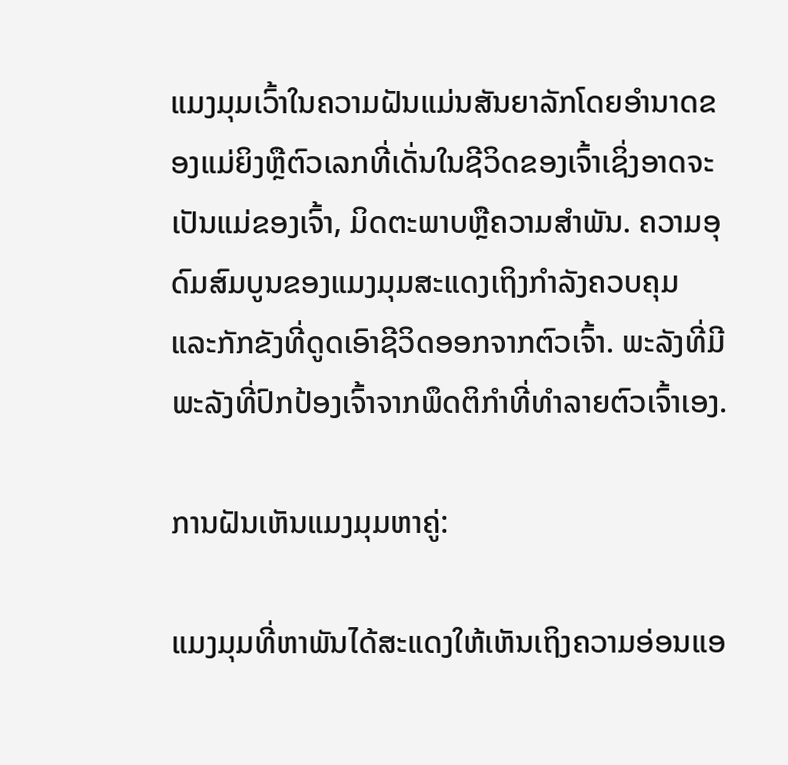ແມງມຸມເວົ້າໃນຄວາມຝັນແມ່ນສັນຍາລັກໂດຍອໍານາດຂອງແມ່ຍິງຫຼືຕົວເລກທີ່ເດັ່ນໃນຊີວິດຂອງເຈົ້າເຊິ່ງອາດຈະເປັນແມ່ຂອງເຈົ້າ, ມິດຕະພາບຫຼືຄວາມສໍາພັນ. ຄວາມອຸດົມສົມບູນຂອງແມງມຸມສະແດງເຖິງກໍາລັງຄວບຄຸມ ແລະກັກຂັງທີ່ດູດເອົາຊີວິດອອກຈາກຕົວເຈົ້າ. ພະລັງທີ່ມີພະລັງທີ່ປົກປ້ອງເຈົ້າຈາກພຶດຕິກຳທີ່ທຳລາຍຕົວເຈົ້າເອງ.

ການຝັນເຫັນແມງມຸມຫາຄູ່:

ແມງມຸມທີ່ຫາພັນໄດ້ສະແດງໃຫ້ເຫັນເຖິງຄວາມອ່ອນແອ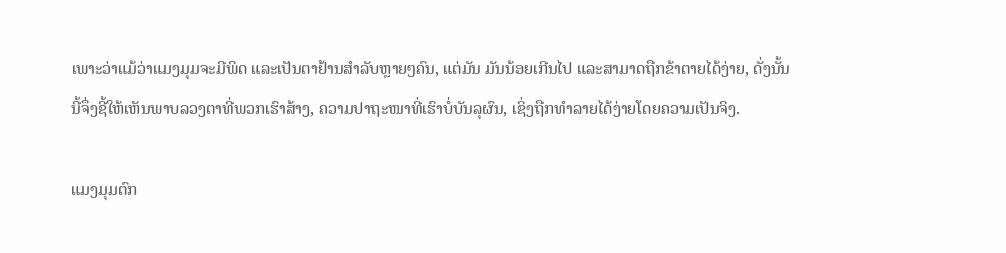ເພາະວ່າແມ້ວ່າແມງມຸມຈະມີພິດ ແລະເປັນຕາຢ້ານສຳລັບຫຼາຍໆຄົນ, ແຕ່ມັນ ມັນນ້ອຍເກີນໄປ ແລະສາມາດຖືກຂ້າຕາຍໄດ້ງ່າຍ, ດັ່ງນັ້ນນີ້ຈຶ່ງຊີ້ໃຫ້ເຫັນພາບລວງຕາທີ່ພວກເຮົາສ້າງ, ຄວາມປາຖະໜາທີ່ເຮົາບໍ່ບັນລຸຜົນ, ເຊິ່ງຖືກທຳລາຍໄດ້ງ່າຍໂດຍຄວາມເປັນຈິງ.

ແມງມຸມຕົກ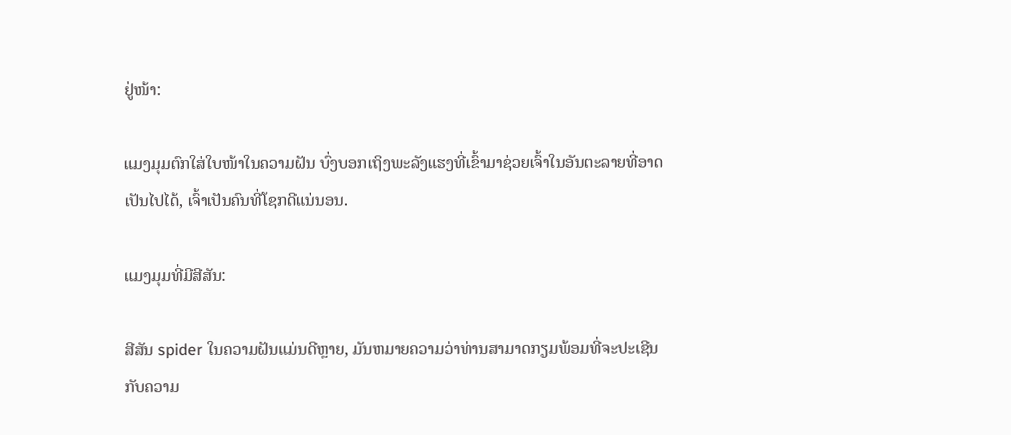ຢູ່ໜ້າ:

ແມງມຸມຕົກໃສ່ໃບໜ້າໃນຄວາມຝັນ ບົ່ງບອກເຖິງພະລັງແຮງທີ່ເຂົ້າມາຊ່ວຍເຈົ້າໃນອັນຕະລາຍທີ່ອາດເປັນໄປໄດ້, ເຈົ້າເປັນຄົນທີ່ໂຊກດີແນ່ນອນ.

ແມງມຸມທີ່ມີສີສັນ:

ສີສັນ spider ໃນຄວາມຝັນແມ່ນດີຫຼາຍ, ມັນຫມາຍຄວາມວ່າທ່ານສາມາດກຽມພ້ອມທີ່ຈະປະເຊີນກັບຄວາມ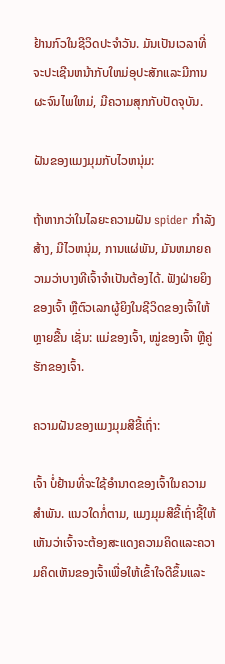ຢ້ານກົວໃນຊີວິດປະຈໍາວັນ. ມັນເປັນເວລາທີ່ຈະປະເຊີນຫນ້າກັບໃຫມ່ອຸປະສັກແລະມີການຜະຈົນໄພໃຫມ່, ມີຄວາມສຸກກັບປັດຈຸບັນ.

ຝັນຂອງແມງມຸມກັບໄວຫນຸ່ມ:

ຖ້າຫາກວ່າໃນໄລຍະຄວາມຝັນ spider ກໍາລັງສ້າງ, ມີໄວຫນຸ່ມ, ການແຜ່ພັນ, ມັນຫມາຍຄວາມວ່າບາງທີເຈົ້າຈໍາເປັນຕ້ອງໄດ້. ຟັງຝ່າຍຍິງຂອງເຈົ້າ ຫຼືຕົວເລກຜູ້ຍິງໃນຊີວິດຂອງເຈົ້າໃຫ້ຫຼາຍຂື້ນ ເຊັ່ນ: ແມ່ຂອງເຈົ້າ, ໝູ່ຂອງເຈົ້າ ຫຼືຄູ່ຮັກຂອງເຈົ້າ.

ຄວາມຝັນຂອງແມງມຸມສີຂີ້ເຖົ່າ:

ເຈົ້າ ບໍ່ຢ້ານທີ່ຈະໃຊ້ອຳນາດຂອງເຈົ້າໃນຄວາມສໍາພັນ. ແນວໃດກໍ່ຕາມ, ແມງມຸມສີຂີ້ເຖົ່າຊີ້ໃຫ້ເຫັນວ່າເຈົ້າຈະຕ້ອງສະແດງຄວາມຄິດແລະຄວາມຄິດເຫັນຂອງເຈົ້າເພື່ອໃຫ້ເຂົ້າໃຈດີຂຶ້ນແລະ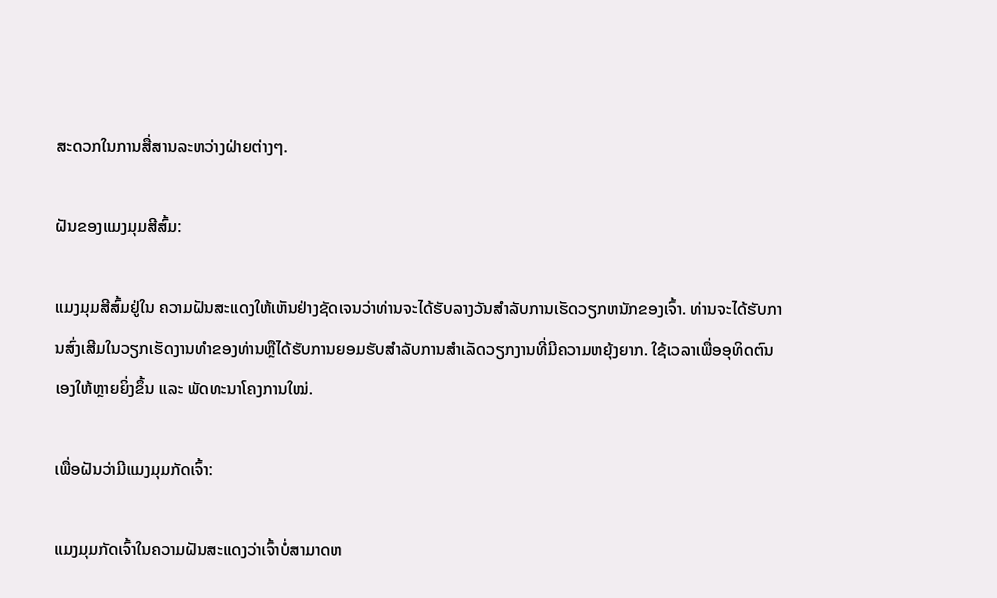ສະດວກໃນການສື່ສານລະຫວ່າງຝ່າຍຕ່າງໆ.

ຝັນຂອງແມງມຸມສີສົ້ມ:

ແມງມຸມສີສົ້ມຢູ່ໃນ ຄວາມຝັນສະແດງໃຫ້ເຫັນຢ່າງຊັດເຈນວ່າທ່ານຈະໄດ້ຮັບລາງວັນສໍາລັບການເຮັດວຽກຫນັກຂອງເຈົ້າ. ທ່ານຈະໄດ້ຮັບການສົ່ງເສີມໃນວຽກເຮັດງານທໍາຂອງທ່ານຫຼືໄດ້ຮັບການຍອມຮັບສໍາລັບການສໍາເລັດວຽກງານທີ່ມີຄວາມຫຍຸ້ງຍາກ. ໃຊ້ເວລາເພື່ອອຸທິດຕົນເອງໃຫ້ຫຼາຍຍິ່ງຂຶ້ນ ແລະ ພັດທະນາໂຄງການໃໝ່.

ເພື່ອຝັນວ່າມີແມງມຸມກັດເຈົ້າ:

ແມງມຸມກັດເຈົ້າໃນຄວາມຝັນສະແດງວ່າເຈົ້າບໍ່ສາມາດຫ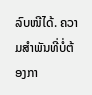ລົບໜີໄດ້. ຄວາມສໍາພັນທີ່ບໍ່ຕ້ອງກາ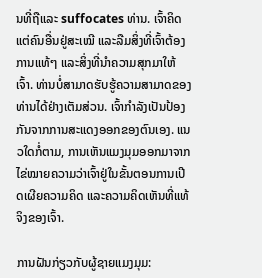ນທີ່ຖືແລະ suffocates ທ່ານ. ເຈົ້າຄິດແຕ່ຄົນອື່ນຢູ່ສະເໝີ ແລະລືມສິ່ງທີ່ເຈົ້າຕ້ອງການແທ້ໆ ແລະສິ່ງທີ່ນໍາຄວາມສຸກມາໃຫ້ເຈົ້າ. ທ່ານບໍ່ສາມາດຮັບຮູ້ຄວາມສາມາດຂອງທ່ານໄດ້ຢ່າງເຕັມສ່ວນ. ເຈົ້າກໍາລັງເປັນປ້ອງກັນຈາກການສະແດງອອກຂອງຕົນເອງ. ແນວໃດກໍ່ຕາມ, ການເຫັນແມງມຸມອອກມາຈາກໄຂ່ໝາຍຄວາມວ່າເຈົ້າຢູ່ໃນຂັ້ນຕອນການເປີດເຜີຍຄວາມຄິດ ແລະຄວາມຄິດເຫັນທີ່ແທ້ຈິງຂອງເຈົ້າ.

ການຝັນກ່ຽວກັບຜູ້ຊາຍແມງມຸມ: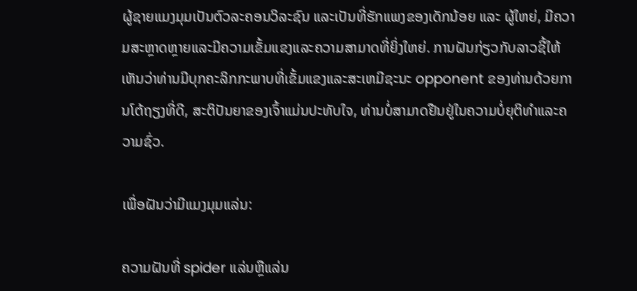ຜູ້ຊາຍແມງມຸມເປັນຕົວລະຄອນວິລະຊົນ ແລະເປັນທີ່ຮັກແພງຂອງເດັກນ້ອຍ ແລະ ຜູ້ໃຫຍ່, ມີຄວາມສະຫຼາດຫຼາຍແລະມີຄວາມເຂັ້ມແຂງແລະຄວາມສາມາດທີ່ຍິ່ງໃຫຍ່. ການຝັນກ່ຽວກັບລາວຊີ້ໃຫ້ເຫັນວ່າທ່ານມີບຸກຄະລິກກະພາບທີ່ເຂັ້ມແຂງແລະສະເຫມີຊະນະ opponent ຂອງທ່ານດ້ວຍການໂຕ້ຖຽງທີ່ດີ, ສະຕິປັນຍາຂອງເຈົ້າແມ່ນປະທັບໃຈ, ທ່ານບໍ່ສາມາດຢືນຢູ່ໃນຄວາມບໍ່ຍຸຕິທໍາແລະຄວາມຊົ່ວ.

ເພື່ອຝັນວ່າມີແມງມຸມແລ່ນ:

ຄວາມຝັນທີ່ spider ແລ່ນຫຼືແລ່ນ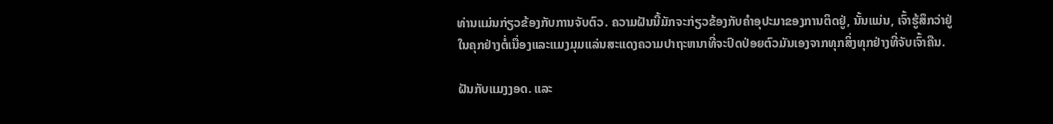ທ່ານແມ່ນກ່ຽວຂ້ອງກັບການຈັບຕົວ. ຄວາມຝັນນີ້ມັກຈະກ່ຽວຂ້ອງກັບຄໍາອຸປະມາຂອງການຕິດຢູ່, ນັ້ນແມ່ນ, ເຈົ້າຮູ້ສຶກວ່າຢູ່ໃນຄຸກຢ່າງຕໍ່ເນື່ອງແລະແມງມຸມແລ່ນສະແດງຄວາມປາຖະຫນາທີ່ຈະປົດປ່ອຍຕົວມັນເອງຈາກທຸກສິ່ງທຸກຢ່າງທີ່ຈັບເຈົ້າຄືນ.

ຝັນກັບແມງງອດ. ແລະ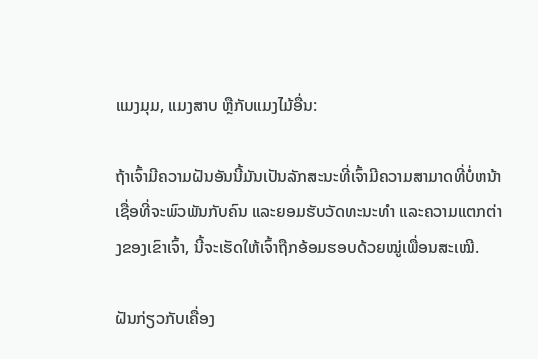ແມງມຸມ, ແມງສາບ ຫຼືກັບແມງໄມ້ອື່ນ:

ຖ້າເຈົ້າມີຄວາມຝັນອັນນີ້ມັນເປັນລັກສະນະທີ່ເຈົ້າມີຄວາມສາມາດທີ່ບໍ່ຫນ້າເຊື່ອທີ່ຈະພົວພັນກັບຄົນ ແລະຍອມຮັບວັດທະນະທໍາ ແລະຄວາມແຕກຕ່າງຂອງເຂົາເຈົ້າ, ນີ້ຈະເຮັດໃຫ້ເຈົ້າຖືກອ້ອມຮອບດ້ວຍໝູ່ເພື່ອນສະເໝີ.

ຝັນກ່ຽວກັບເຄື່ອງ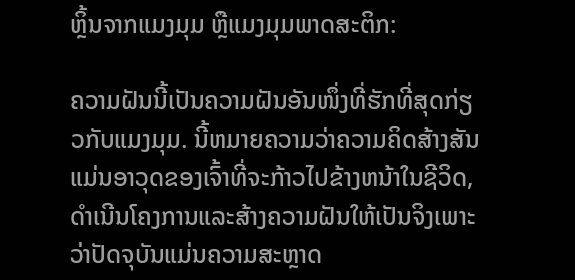ຫຼິ້ນຈາກແມງມຸມ ຫຼືແມງມຸມພາດສະຕິກ:

ຄວາມຝັນນີ້ເປັນຄວາມຝັນອັນໜຶ່ງທີ່ຮັກທີ່ສຸດກ່ຽວກັບແມງມຸມ. ນີ້ຫມາຍຄວາມວ່າຄວາມຄິດສ້າງສັນແມ່ນອາວຸດຂອງເຈົ້າທີ່ຈະກ້າວໄປຂ້າງຫນ້າໃນຊີວິດ, ດໍາເນີນໂຄງການແລະສ້າງຄວາມຝັນໃຫ້ເປັນຈິງເພາະວ່າປັດຈຸບັນແມ່ນຄວາມສະຫຼາດ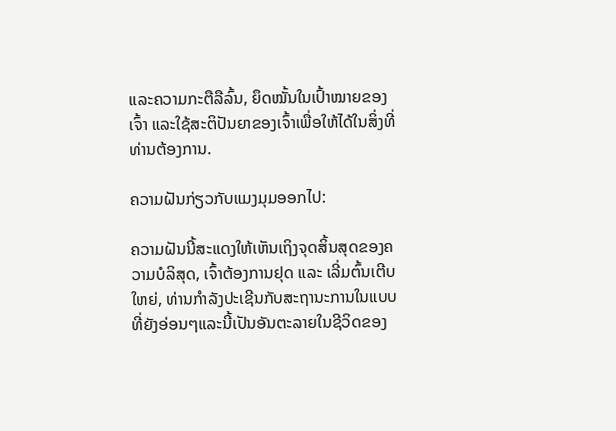ແລະຄວາມກະຕືລືລົ້ນ, ຍຶດໝັ້ນໃນເປົ້າໝາຍຂອງເຈົ້າ ແລະໃຊ້ສະຕິປັນຍາຂອງເຈົ້າເພື່ອໃຫ້ໄດ້ໃນສິ່ງທີ່ທ່ານຕ້ອງການ.

ຄວາມຝັນກ່ຽວກັບແມງມຸມອອກໄປ:

ຄວາມຝັນນີ້ສະແດງໃຫ້ເຫັນເຖິງຈຸດສິ້ນສຸດຂອງຄວາມບໍລິສຸດ, ເຈົ້າຕ້ອງການຢຸດ ແລະ ເລີ່ມຕົ້ນເຕີບໃຫຍ່, ທ່ານກໍາລັງປະເຊີນກັບສະຖານະການໃນແບບທີ່ຍັງອ່ອນໆແລະນີ້ເປັນອັນຕະລາຍໃນຊີວິດຂອງ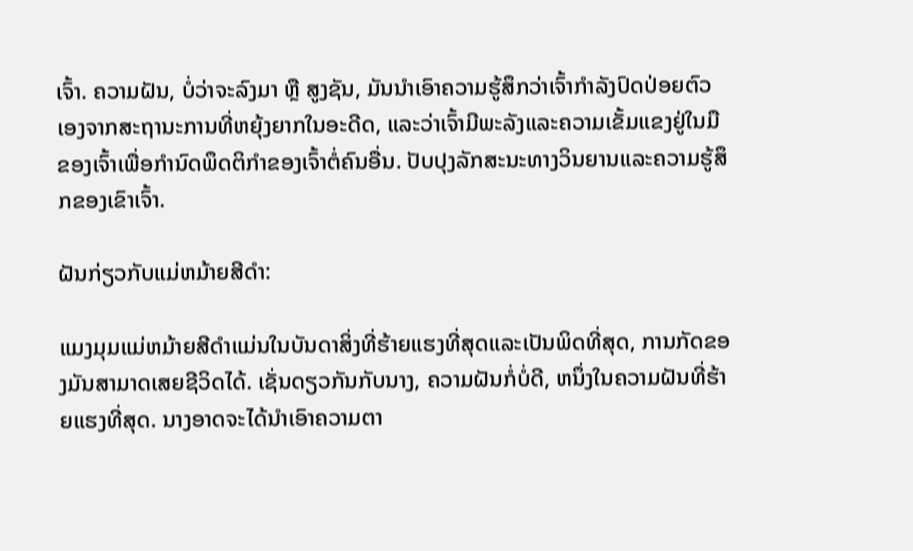ເຈົ້າ. ຄວາມຝັນ, ບໍ່ວ່າຈະລົງມາ ຫຼື ສູງຊັນ, ມັນນໍາເອົາຄວາມຮູ້ສຶກວ່າເຈົ້າກໍາລັງປົດປ່ອຍຕົວເອງຈາກສະຖານະການທີ່ຫຍຸ້ງຍາກໃນອະດີດ, ແລະວ່າເຈົ້າມີພະລັງແລະຄວາມເຂັ້ມແຂງຢູ່ໃນມືຂອງເຈົ້າເພື່ອກໍານົດພຶດຕິກໍາຂອງເຈົ້າຕໍ່ຄົນອື່ນ. ປັບປຸງລັກສະນະທາງວິນຍານແລະຄວາມຮູ້ສຶກຂອງເຂົາເຈົ້າ.

ຝັນກ່ຽວກັບແມ່ຫມ້າຍສີດໍາ:

ແມງມຸມແມ່ຫມ້າຍສີດໍາແມ່ນໃນບັນດາສິ່ງທີ່ຮ້າຍແຮງທີ່ສຸດແລະເປັນພິດທີ່ສຸດ, ການກັດຂອງມັນສາມາດເສຍຊີວິດໄດ້. ເຊັ່ນດຽວກັນກັບນາງ, ຄວາມຝັນກໍ່ບໍ່ດີ, ຫນຶ່ງໃນຄວາມຝັນທີ່ຮ້າຍແຮງທີ່ສຸດ. ນາງອາດຈະໄດ້ນໍາເອົາຄວາມຕາ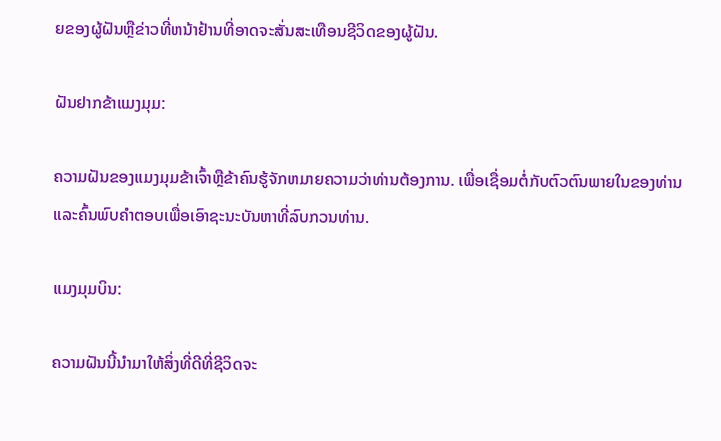ຍຂອງຜູ້ຝັນຫຼືຂ່າວທີ່ຫນ້າຢ້ານທີ່ອາດຈະສັ່ນສະເທືອນຊີວິດຂອງຜູ້ຝັນ.

ຝັນຢາກຂ້າແມງມຸມ:

ຄວາມຝັນຂອງແມງມຸມຂ້າເຈົ້າຫຼືຂ້າຄົນຮູ້ຈັກຫມາຍຄວາມວ່າທ່ານຕ້ອງການ. ເພື່ອເຊື່ອມຕໍ່ກັບຕົວຕົນພາຍໃນຂອງທ່ານແລະຄົ້ນພົບຄໍາຕອບເພື່ອເອົາຊະນະບັນຫາທີ່ລົບກວນທ່ານ.

ແມງມຸມບິນ:

ຄວາມຝັນນີ້ນໍາມາໃຫ້ສິ່ງທີ່ດີທີ່ຊີວິດຈະ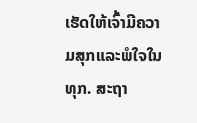ເຮັດໃຫ້ເຈົ້າມີຄວາມສຸກແລະພໍໃຈໃນທຸກ. ສະຖາ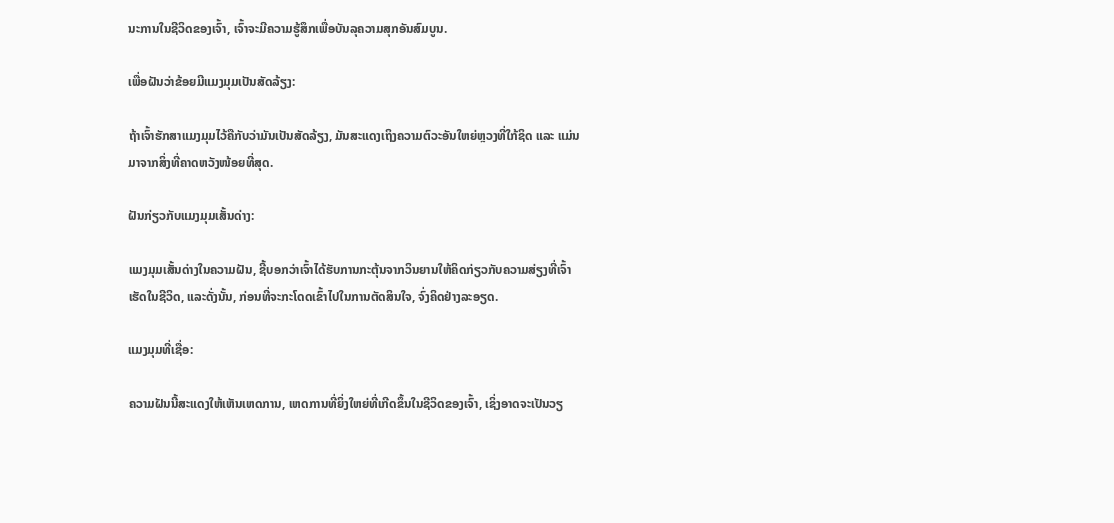ນະການໃນຊີວິດຂອງເຈົ້າ, ເຈົ້າຈະມີຄວາມຮູ້ສຶກເພື່ອບັນລຸຄວາມສຸກອັນສົມບູນ.

ເພື່ອຝັນວ່າຂ້ອຍມີແມງມຸມເປັນສັດລ້ຽງ:

ຖ້າເຈົ້າຮັກສາແມງມຸມໄວ້ຄືກັບວ່າມັນເປັນສັດລ້ຽງ, ມັນສະແດງເຖິງຄວາມຕົວະອັນໃຫຍ່ຫຼວງທີ່ໃກ້ຊິດ ແລະ ແມ່ນມາຈາກສິ່ງທີ່ຄາດຫວັງໜ້ອຍທີ່ສຸດ.

ຝັນກ່ຽວກັບແມງມຸມເສັ້ນດ່າງ:

ແມງມຸມເສັ້ນດ່າງໃນຄວາມຝັນ, ຊີ້ບອກວ່າເຈົ້າໄດ້ຮັບການກະຕຸ້ນຈາກວິນຍານໃຫ້ຄິດກ່ຽວກັບຄວາມສ່ຽງທີ່ເຈົ້າເຮັດໃນຊີວິດ, ແລະດັ່ງນັ້ນ, ກ່ອນທີ່ຈະກະໂດດເຂົ້າໄປໃນການຕັດສິນໃຈ, ຈົ່ງຄິດຢ່າງລະອຽດ.

ແມງມຸມທີ່ເຊື່ອ:

ຄວາມຝັນນີ້ສະແດງໃຫ້ເຫັນເຫດການ, ເຫດການທີ່ຍິ່ງໃຫຍ່ທີ່ເກີດຂຶ້ນໃນຊີວິດຂອງເຈົ້າ, ເຊິ່ງອາດຈະເປັນວຽ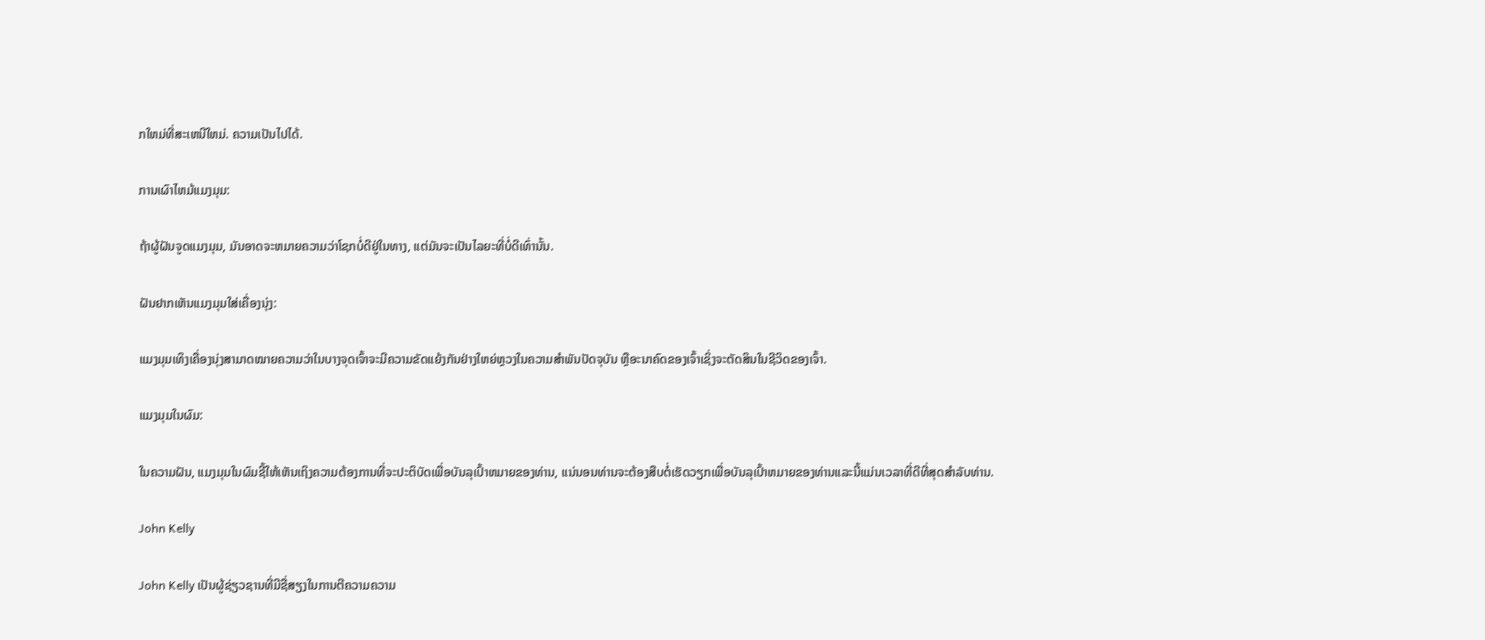ກໃຫມ່ທີ່ສະເຫນີໃຫມ່. ຄວາມເປັນໄປໄດ້.

ການເຜົາໄຫມ້ແມງມຸມ:

ຖ້າຜູ້ຝັນຈູດແມງມຸມ, ມັນອາດຈະຫມາຍຄວາມວ່າໂຊກບໍ່ດີຢູ່ໃນທາງ, ແຕ່ມັນຈະເປັນໄລຍະທີ່ບໍ່ດີເທົ່ານັ້ນ.

ຝັນຢາກເຫັນແມງມຸມໃສ່ເຄື່ອງນຸ່ງ:

ແມງມຸມເທິງເຄື່ອງນຸ່ງສາມາດໝາຍຄວາມວ່າໃນບາງຈຸດເຈົ້າຈະມີຄວາມຂັດແຍ້ງກັນຢ່າງໃຫຍ່ຫຼວງໃນຄວາມສຳພັນປັດຈຸບັນ ຫຼືອະນາຄົດຂອງເຈົ້າເຊິ່ງຈະຕັດສິນໃນຊີວິດຂອງເຈົ້າ.

ແມງມຸມໃນຜົມ:

ໃນຄວາມຝັນ, ແມງມຸມໃນຜົມຊີ້ໃຫ້ເຫັນເຖິງຄວາມຕ້ອງການທີ່ຈະປະຕິບັດເພື່ອບັນລຸເປົ້າຫມາຍຂອງທ່ານ, ແນ່ນອນທ່ານຈະຕ້ອງສືບຕໍ່ເຮັດວຽກເພື່ອບັນລຸເປົ້າຫມາຍຂອງທ່ານແລະນີ້ແມ່ນເວລາທີ່ດີທີ່ສຸດສໍາລັບທ່ານ.

John Kelly

John Kelly ເປັນຜູ້ຊ່ຽວຊານທີ່ມີຊື່ສຽງໃນການຕີຄວາມຄວາມ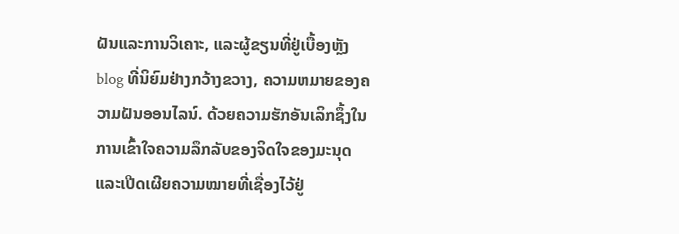ຝັນແລະການວິເຄາະ, ແລະຜູ້ຂຽນທີ່ຢູ່ເບື້ອງຫຼັງ blog ທີ່ນິຍົມຢ່າງກວ້າງຂວາງ, ຄວາມຫມາຍຂອງຄວາມຝັນອອນໄລນ໌. ດ້ວຍຄວາມຮັກອັນເລິກຊຶ້ງໃນການເຂົ້າໃຈຄວາມລຶກລັບຂອງຈິດໃຈຂອງມະນຸດ ແລະເປີດເຜີຍຄວາມໝາຍທີ່ເຊື່ອງໄວ້ຢູ່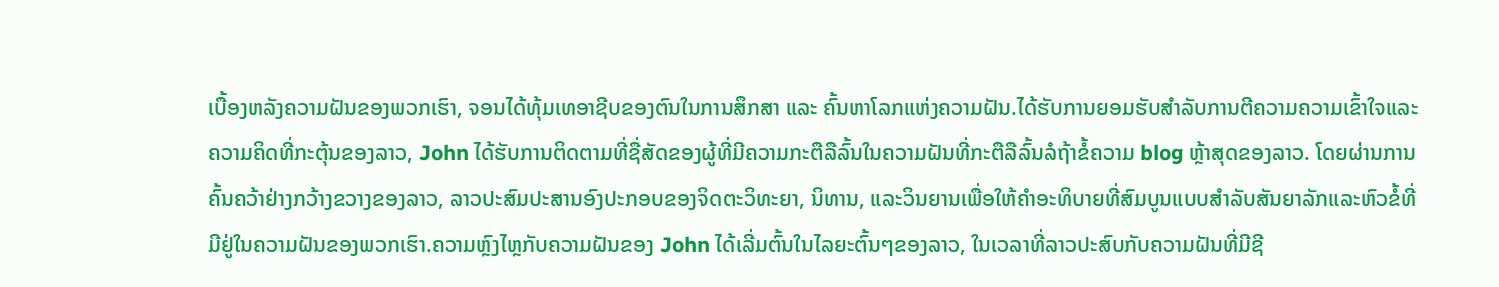ເບື້ອງຫລັງຄວາມຝັນຂອງພວກເຮົາ, ຈອນໄດ້ທຸ້ມເທອາຊີບຂອງຕົນໃນການສຶກສາ ແລະ ຄົ້ນຫາໂລກແຫ່ງຄວາມຝັນ.ໄດ້ຮັບການຍອມຮັບສໍາລັບການຕີຄວາມຄວາມເຂົ້າໃຈແລະຄວາມຄິດທີ່ກະຕຸ້ນຂອງລາວ, John ໄດ້ຮັບການຕິດຕາມທີ່ຊື່ສັດຂອງຜູ້ທີ່ມີຄວາມກະຕືລືລົ້ນໃນຄວາມຝັນທີ່ກະຕືລືລົ້ນລໍຖ້າຂໍ້ຄວາມ blog ຫຼ້າສຸດຂອງລາວ. ໂດຍຜ່ານການຄົ້ນຄວ້າຢ່າງກວ້າງຂວາງຂອງລາວ, ລາວປະສົມປະສານອົງປະກອບຂອງຈິດຕະວິທະຍາ, ນິທານ, ແລະວິນຍານເພື່ອໃຫ້ຄໍາອະທິບາຍທີ່ສົມບູນແບບສໍາລັບສັນຍາລັກແລະຫົວຂໍ້ທີ່ມີຢູ່ໃນຄວາມຝັນຂອງພວກເຮົາ.ຄວາມຫຼົງໄຫຼກັບຄວາມຝັນຂອງ John ໄດ້ເລີ່ມຕົ້ນໃນໄລຍະຕົ້ນໆຂອງລາວ, ໃນເວລາທີ່ລາວປະສົບກັບຄວາມຝັນທີ່ມີຊີ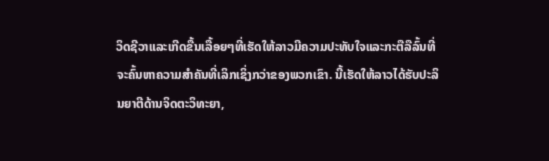ວິດຊີວາແລະເກີດຂື້ນເລື້ອຍໆທີ່ເຮັດໃຫ້ລາວມີຄວາມປະທັບໃຈແລະກະຕືລືລົ້ນທີ່ຈະຄົ້ນຫາຄວາມສໍາຄັນທີ່ເລິກເຊິ່ງກວ່າຂອງພວກເຂົາ. ນີ້ເຮັດໃຫ້ລາວໄດ້ຮັບປະລິນຍາຕີດ້ານຈິດຕະວິທະຍາ,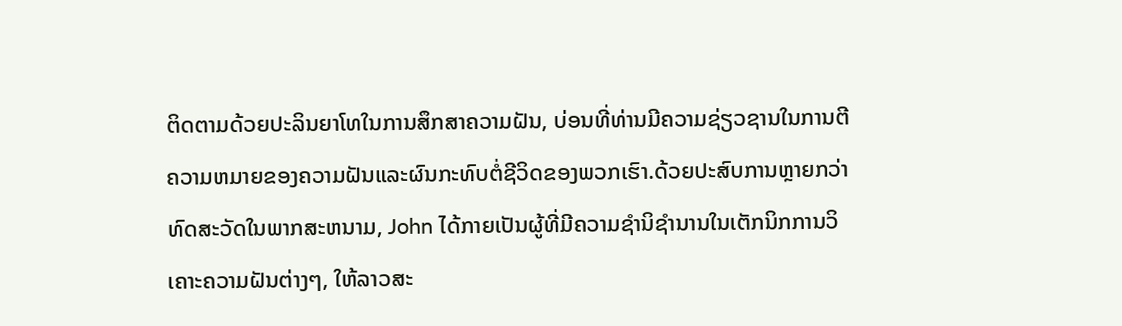ຕິດຕາມດ້ວຍປະລິນຍາໂທໃນການສຶກສາຄວາມຝັນ, ບ່ອນທີ່ທ່ານມີຄວາມຊ່ຽວຊານໃນການຕີຄວາມຫມາຍຂອງຄວາມຝັນແລະຜົນກະທົບຕໍ່ຊີວິດຂອງພວກເຮົາ.ດ້ວຍປະສົບການຫຼາຍກວ່າທົດສະວັດໃນພາກສະຫນາມ, John ໄດ້ກາຍເປັນຜູ້ທີ່ມີຄວາມຊໍານິຊໍານານໃນເຕັກນິກການວິເຄາະຄວາມຝັນຕ່າງໆ, ໃຫ້ລາວສະ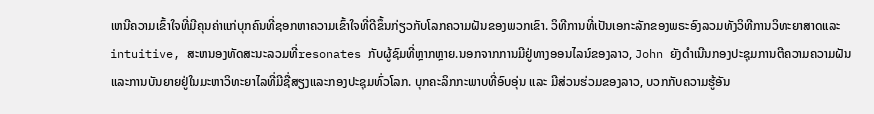ເຫນີຄວາມເຂົ້າໃຈທີ່ມີຄຸນຄ່າແກ່ບຸກຄົນທີ່ຊອກຫາຄວາມເຂົ້າໃຈທີ່ດີຂຶ້ນກ່ຽວກັບໂລກຄວາມຝັນຂອງພວກເຂົາ. ວິທີການທີ່ເປັນເອກະລັກຂອງພຣະອົງລວມທັງວິທີການວິທະຍາສາດແລະ intuitive, ສະຫນອງທັດສະນະລວມທີ່resonates ກັບຜູ້ຊົມທີ່ຫຼາກຫຼາຍ.ນອກຈາກການມີຢູ່ທາງອອນໄລນ໌ຂອງລາວ, John ຍັງດໍາເນີນກອງປະຊຸມການຕີຄວາມຄວາມຝັນແລະການບັນຍາຍຢູ່ໃນມະຫາວິທະຍາໄລທີ່ມີຊື່ສຽງແລະກອງປະຊຸມທົ່ວໂລກ. ບຸກຄະລິກກະພາບທີ່ອົບອຸ່ນ ແລະ ມີສ່ວນຮ່ວມຂອງລາວ, ບວກກັບຄວາມຮູ້ອັນ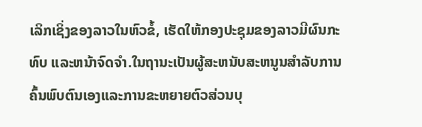ເລິກເຊິ່ງຂອງລາວໃນຫົວຂໍ້, ເຮັດໃຫ້ກອງປະຊຸມຂອງລາວມີຜົນກະທົບ ແລະຫນ້າຈົດຈໍາ.ໃນຖານະເປັນຜູ້ສະຫນັບສະຫນູນສໍາລັບການຄົ້ນພົບຕົນເອງແລະການຂະຫຍາຍຕົວສ່ວນບຸ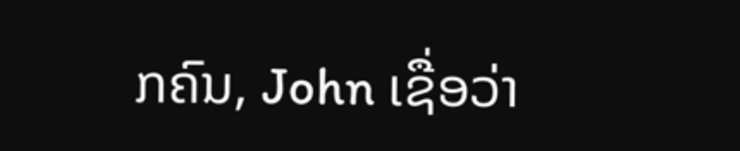ກຄົນ, John ເຊື່ອວ່າ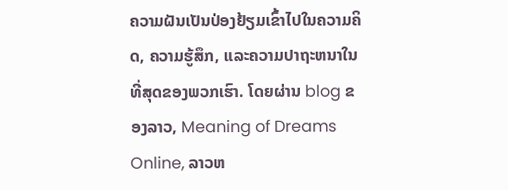ຄວາມຝັນເປັນປ່ອງຢ້ຽມເຂົ້າໄປໃນຄວາມຄິດ, ຄວາມຮູ້ສຶກ, ແລະຄວາມປາຖະຫນາໃນທີ່ສຸດຂອງພວກເຮົາ. ໂດຍຜ່ານ blog ຂອງລາວ, Meaning of Dreams Online, ລາວຫ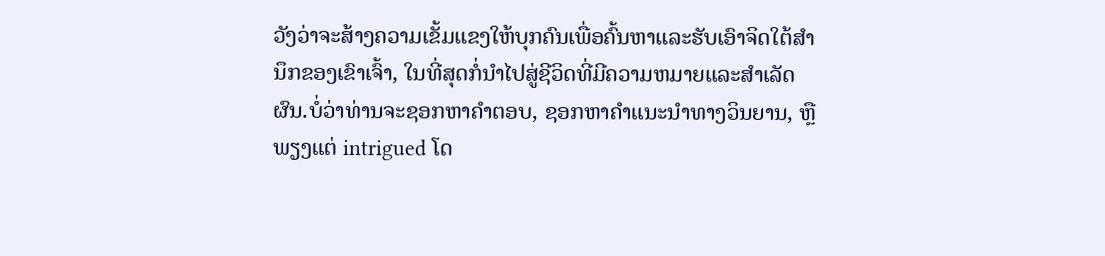ວັງວ່າຈະສ້າງຄວາມເຂັ້ມແຂງໃຫ້ບຸກຄົນເພື່ອຄົ້ນຫາແລະຮັບເອົາຈິດໃຕ້ສໍານຶກຂອງເຂົາເຈົ້າ, ໃນທີ່ສຸດກໍ່ນໍາໄປສູ່ຊີວິດທີ່ມີຄວາມຫມາຍແລະສໍາເລັດຜົນ.ບໍ່ວ່າທ່ານຈະຊອກຫາຄໍາຕອບ, ຊອກຫາຄໍາແນະນໍາທາງວິນຍານ, ຫຼືພຽງແຕ່ intrigued ໂດ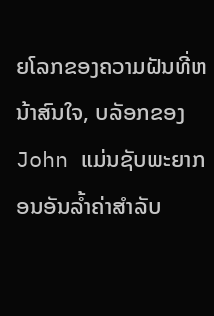ຍໂລກຂອງຄວາມຝັນທີ່ຫນ້າສົນໃຈ, ບລັອກຂອງ John ແມ່ນຊັບພະຍາກອນອັນລ້ຳຄ່າສໍາລັບ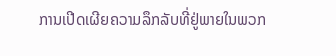ການເປີດເຜີຍຄວາມລຶກລັບທີ່ຢູ່ພາຍໃນພວກ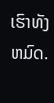ເຮົາທັງຫມົດ.